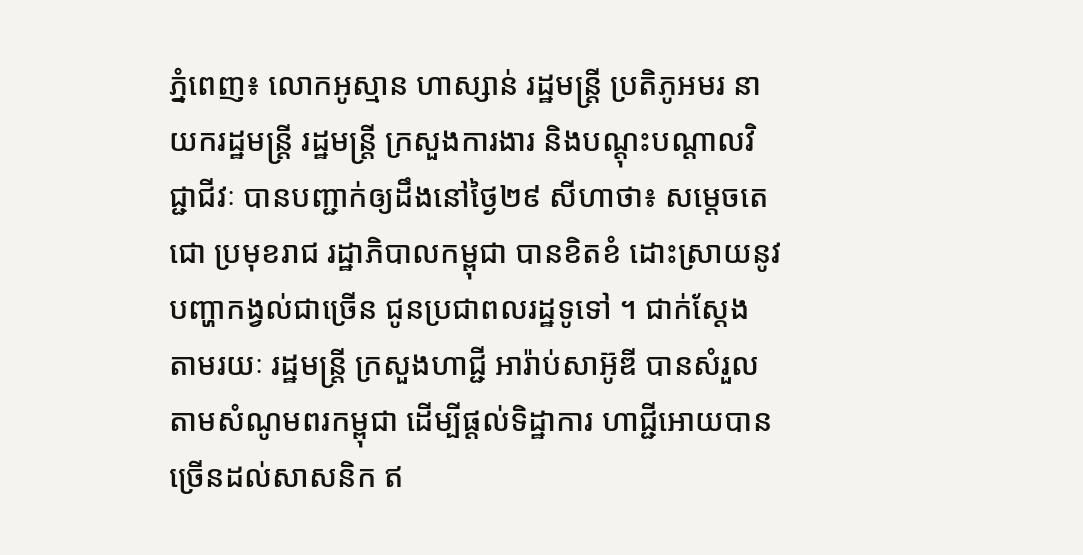ភ្នំពេញ៖ លោកអូស្មាន ហាស្សាន់ រដ្ឋមន្ដ្រី ប្រតិភូអមរ នាយករដ្ឋមន្ដ្រី រដ្ឋមន្ដ្រី ក្រសួងការងារ និងបណ្ដុះបណ្ដាលវិជ្ជាជីវៈ បានបញ្ជាក់ឲ្យដឹងនៅថ្ងៃ២៩ សីហាថា៖ សម្ដេចតេជោ ប្រមុខរាជ រដ្ឋាភិបាលកម្ពុជា បានខិតខំ ដោះស្រាយនូវបញ្ហាកង្វល់ជាច្រើន ជូនប្រជាពលរដ្ឋទូទៅ ។ ជាក់ស្ដែង តាមរយៈ រដ្ឋមន្ត្រី ក្រសួងហាជ្ជី អារ៉ាប់សាអ៊ូឌី បានសំរួលតាមសំណូមពរកម្ពុជា ដើម្បីផ្ដល់ទិដ្ឋាការ ហាជ្ជីអោយបានច្រើនដល់សាសនិក ឥ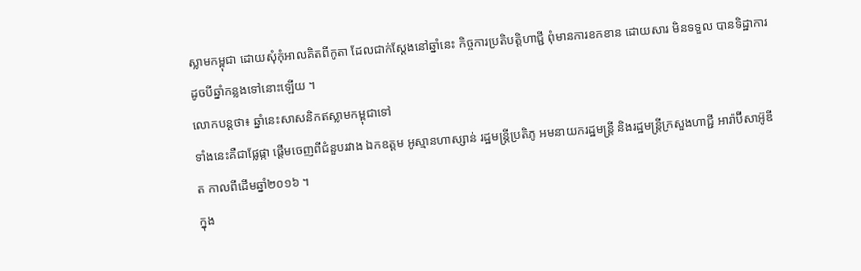ស្លាមកម្ពុជា ដោយសុំកុំអាលគិតពីកូតា ដែលជាក់ស្ដែងនៅឆ្នាំនេះ កិច្ចការប្រតិបត្តិហាជ្ជី ពុំមានការខកខាន ដោយសារ មិនទទួល បានទិដ្ឋាការ ដូចបីឆ្នាំកន្លងទៅនោះឡើយ ។
លោកបន្ដថា៖ ឆ្នាំនេះសាសនិកឥស្លាមកម្ពុជាទៅ
ទាំងនេះគឺជាផ្លែផ្កា ផ្តើមចេញពីជំនួបរវាង ឯកឧត្តម អូស្មានហាស្សាន់ រដ្ឋមន្ត្រីប្រតិភូ អមនាយករដ្ឋមន្ត្រី និងរដ្ឋមន្ត្រីក្រសួងហាជ្ជី អារ៉ាប៊ីសាអ៊ូឌីត កាលពីដើមឆ្នាំ២០១៦ ។
ក្នុង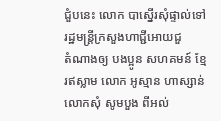ជំួបនេះ លោក បាស្នើរសុំផ្ទាល់ទៅរដ្ឋមន្ត្រីក្រសួងហាជ្ជីអោយជួ
តំណាងឲ្យ បងប្អូន សហគមន៍ ខ្មែរឥស្លាម លោក អូស្មាន ហាស្សាន់
លោកសុំ សូមបួង ពីអល់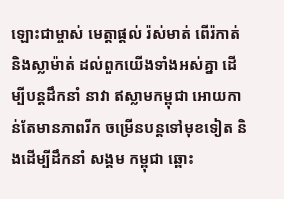ឡោះជាម្ចាស់ មេត្តាផ្តល់ រ៉ស់មាត់ ពើរ៉កាត់ និងស្លាម៉ាត់ ដល់ពួកយើងទាំងអស់គ្នា ដើម្បីបន្តដឹកនាំ នាវា ឥស្លាមកម្ពុជា អោយកាន់តែមានភាពរីក ចម្រើនបន្តទៅមុខទៀត និងដើម្បីដឹកនាំ សង្គម កម្ពុជា ឆ្ពោះ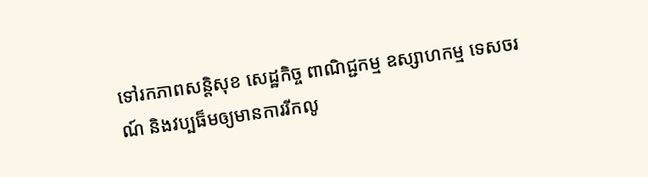ទៅរកភាពសន្ដិសុខ សេដ្ឋកិច្ច ពាណិជ្ជកម្ម ឧស្សាហកម្ម ទេសចរណ៍ និងវប្បធ៏មឲ្យមានការរីកលូ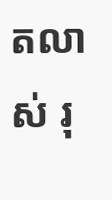តលាស់ រុ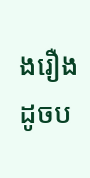ងរឿង ដូចប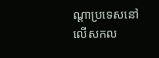ណ្ដាប្រទេសនៅលើសកល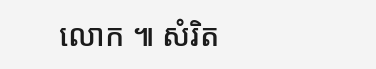លោក ៕ សំរិត